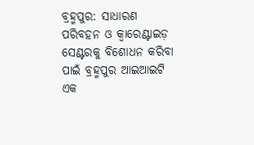ବ୍ରହ୍ମପୁର: ସାଧାରଣ ପରିବହନ ଓ କ୍ୱାରେଣ୍ଟାଇଡ଼ ସେଣ୍ଟରକୁ ବିଶୋଧନ କରିବା ପାଇଁ ବ୍ରହ୍ମପୁର ଆଇଆଇଟି ଏକ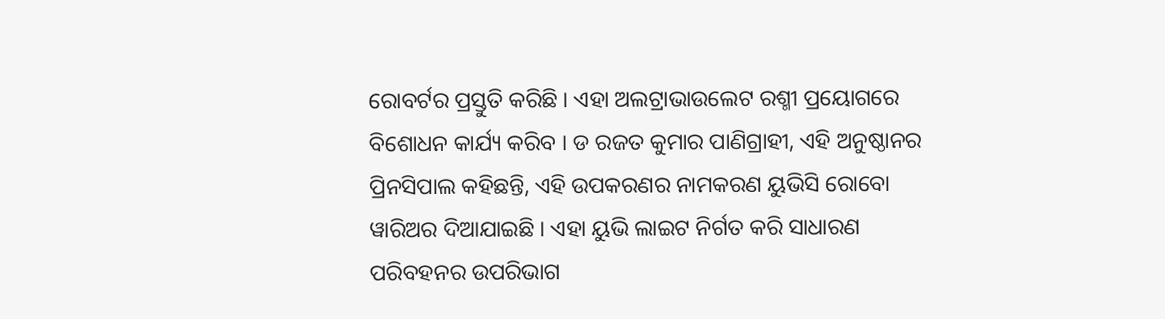ରୋବର୍ଟର ପ୍ରସ୍ତୁତି କରିଛି । ଏହା ଅଲଟ୍ରାଭାଉଲେଟ ରଶ୍ମୀ ପ୍ରୟୋଗରେ ବିଶୋଧନ କାର୍ଯ୍ୟ କରିବ । ଡ ରଜତ କୁମାର ପାଣିଗ୍ରାହୀ, ଏହି ଅନୁଷ୍ଠାନର ପ୍ରିନସିପାଲ କହିଛନ୍ତି, ଏହି ଉପକରଣର ନାମକରଣ ୟୁଭିସି ରୋବୋ ୱାରିଅର ଦିଆଯାଇଛି । ଏହା ୟୁଭି ଲାଇଟ ନିର୍ଗତ କରି ସାଧାରଣ ପରିବହନର ଉପରିଭାଗ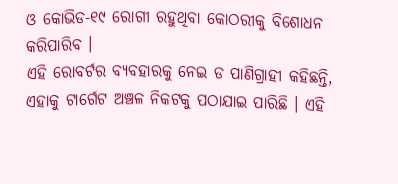ଓ କୋଭିଡ-୧୯ ରୋଗୀ ରହୁଥିବା କୋଠରୀକୁ ବିଶୋଧନ କରିପାରିବ ।
ଏହି ରୋବର୍ଟର ବ୍ୟବହାରକୁ ନେଇ ଡ ପାଣିଗ୍ରାହୀ କହିଛନ୍ତି, ଏହାକୁ ଟାର୍ଗେଟ ଅଞ୍ଚଳ ନିକଟକୁ ପଠାଯାଇ ପାରିଛି । ଏହି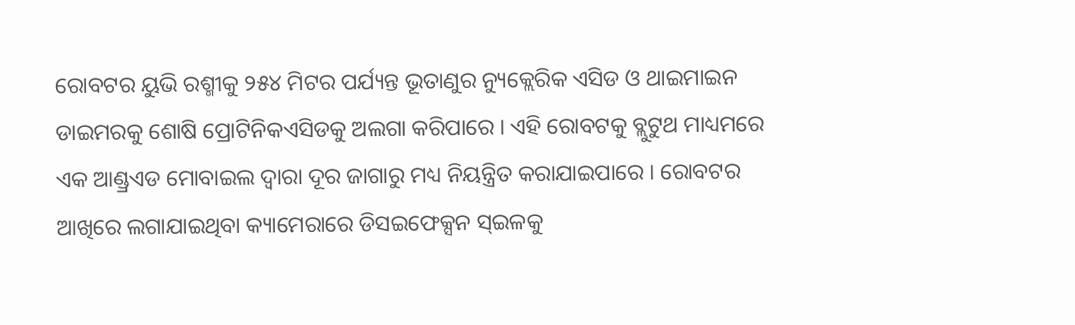ରୋବଟର ୟୁଭି ରଶ୍ମୀକୁ ୨୫୪ ମିଟର ପର୍ଯ୍ୟନ୍ତ ଭୂତାଣୁର ନ୍ୟୁକ୍ଲେରିକ ଏସିଡ ଓ ଥାଇମାଇନ ଡାଇମରକୁ ଶୋଷି ପ୍ରୋଟିନିକଏସିଡକୁ ଅଲଗା କରିପାରେ । ଏହି ରୋବଟକୁ ବ୍ଲୁଟୁଥ ମାଧ୍ୟମରେ ଏକ ଆଣ୍ଡ୍ରଏଡ ମୋବାଇଲ ଦ୍ୱାରା ଦୂର ଜାଗାରୁ ମଧ୍ୟ ନିୟନ୍ତ୍ରିତ କରାଯାଇପାରେ । ରୋବଟର ଆଖିରେ ଲଗାଯାଇଥିବା କ୍ୟାମେରାରେ ଡିସଇଫେକ୍ସନ ସ୍ଇଳକୁ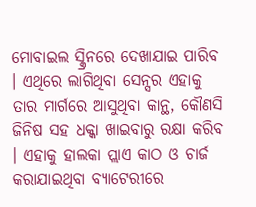ମୋବାଇଲ ସ୍କ୍ରିନରେ ଦେଖାଯାଇ ପାରିବ । ଏଥିରେ ଲାଗିଥିବା ସେନ୍ସର ଏହାକୁ ତାର ମାର୍ଗରେ ଆସୁଥିବା କାନ୍ଥ, କୌଣସି ଜିନିଷ ସହ ଧକ୍କା ଖାଇବାରୁ ରକ୍ଷା କରିବ । ଏହାକୁ ହାଲକା ପ୍ଲାଏ କାଠ ଓ ଚାର୍ଜ କରାଯାଇଥିବା ବ୍ୟାଟେରୀରେ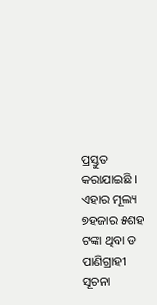ପ୍ରସ୍ତୁତ କରାଯାଇଛି । ଏହାର ମୂଲ୍ୟ ୭ହଜାର ୫ଶହ ଟଙ୍କା ଥିବା ଡ ପାଣିଗ୍ରାହୀ ସୂଚନା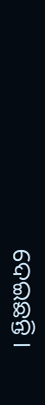ଦେଇଛନ୍ତି ।